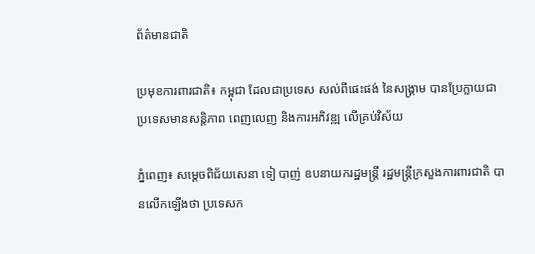ព័ត៌មានជាតិ

ប្រមុខការពារជាតិ៖ កម្ពុជា ដែលជាប្រទេស សល់ពីផេះផង់ នៃសង្គ្រាម បានប្រែក្លាយជា ប្រទេសមានសន្តិភាព ពេញលេញ និងការអភិវឌ្ឍ លើគ្រប់វិស័យ

ភ្នំពេញ៖ សម្ដេចពិជ័យសេនា ទៀ បាញ់ ឧបនាយករដ្ឋមន្រ្តី រដ្ឋមន្រ្តីក្រសួងការពារជាតិ បានលើកឡើងថា ប្រទេសក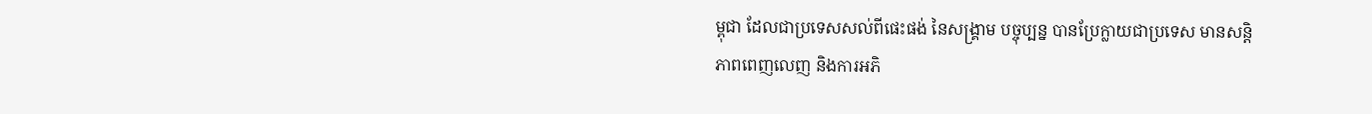ម្ពុជា ដែលជាប្រទេសសល់ពីផេះផង់ នៃសង្គ្រាម បច្ចុប្បន្ន បានប្រែក្លាយជាប្រទេស មានសន្តិភាពពេញលេញ និងការអភិ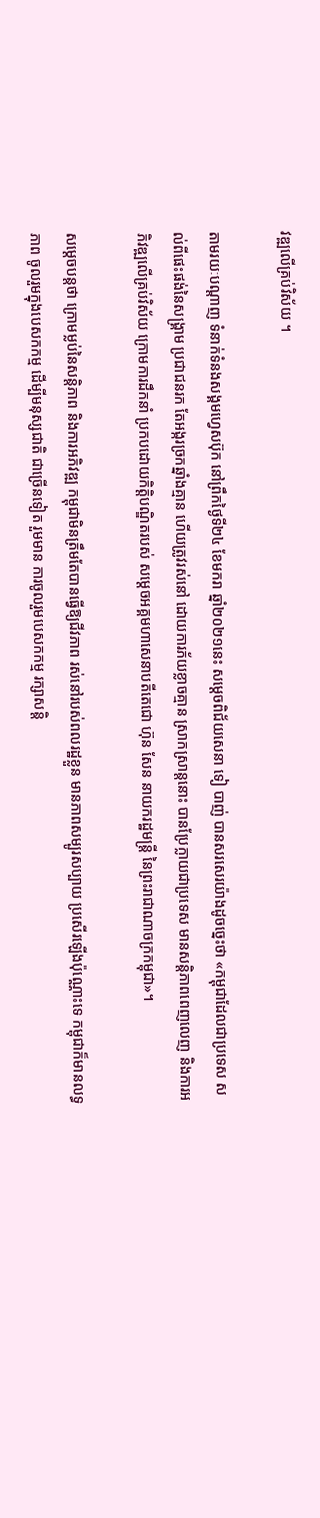វឌ្ឍលើគ្រប់វិស័យ ។

តាមរយៈបណ្ដាញ ទំនាក់ទំនងសង្គមហ្វេសប៊ុក នៅព្រឹកថ្ងៃទី២៤ ខែមករា ឆ្នាំ២០២១នេះ សម្ដេចពិជ័យសេនា ទៀ បាញ់ បានសរសេរយ៉ាងដូចច្នេះថា «កម្ពុជាដែលជាប្រទេស សល់ពីផេះផង់នៃសង្គ្រាម ប្រជាជនរក តែអង្ករច្រកឆ្នាំងគ្មាន ហើយត្រូវរស់នៅ ដោយការភ័យខ្លាចគ្មាន ស្រាកស្រាន្តនោះ បានប្រែក្លាយជាប្រទេស មានសន្តិភាពពេញលេញ និងការអភិវឌ្ឍលើគ្រប់វិស័យ ក្រោមការដឹកនាំ ប្រកបដោយកិត្តិបណ្ឌិតរបស់ សម្តេចអគ្គមហាសេនាបតីតេជោ ហ៊ុន សែន នាយករដ្ឋមន្ត្រី នៃព្រះរាជាណាចក្រកម្ពុជា»។

សម្ដេចបន្តថា ក្រោមម្លប់នៃសន្តិភាព និងការអភិវឌ្ឍ កម្ពុជាមិនត្រឹមតែបានធ្វើឱ្យជីវភាព រស់នៅរបស់ពលរដ្ឋខ្លួន មានភាពសម្បូរសប្បាយ ប្រសើរឡើងប៉ុណ្ណោះទេ កម្ពុជាក៏មានលទ្ធភាព ចូលរួមក្នុងបេសកកម្ម ដើម្បីមនុស្សជាតិ ជាច្រើនទៀត រួមមាន ការចូលរួមបេសកកម្ម រក្សាសន្តិ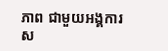ភាព ជាមួយអង្គការស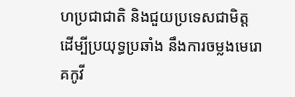ហប្រជាជាតិ និងជួយប្រទេសជាមិត្ត ដើម្បីប្រយុទ្ធប្រឆាំង នឹងការចម្លងមេរោគកូវី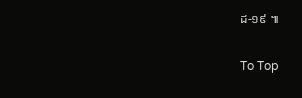ដ-១៩ ៕

To Top